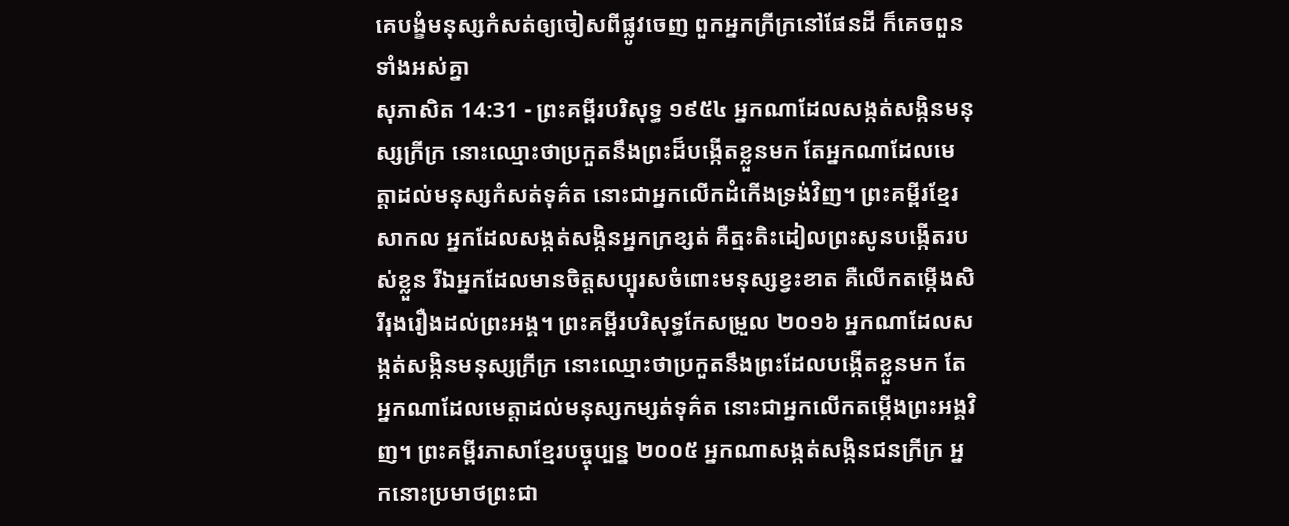គេបង្ខំមនុស្សកំសត់ឲ្យចៀសពីផ្លូវចេញ ពួកអ្នកក្រីក្រនៅផែនដី ក៏គេចពួនទាំងអស់គ្នា
សុភាសិត 14:31 - ព្រះគម្ពីរបរិសុទ្ធ ១៩៥៤ អ្នកណាដែលសង្កត់សង្កិនមនុស្សក្រីក្រ នោះឈ្មោះថាប្រកួតនឹងព្រះដ៏បង្កើតខ្លួនមក តែអ្នកណាដែលមេត្តាដល់មនុស្សកំសត់ទុគ៌ត នោះជាអ្នកលើកដំកើងទ្រង់វិញ។ ព្រះគម្ពីរខ្មែរសាកល អ្នកដែលសង្កត់សង្កិនអ្នកក្រខ្សត់ គឺត្មះតិះដៀលព្រះសូនបង្កើតរបស់ខ្លួន រីឯអ្នកដែលមានចិត្តសប្បុរសចំពោះមនុស្សខ្វះខាត គឺលើកតម្កើងសិរីរុងរឿងដល់ព្រះអង្គ។ ព្រះគម្ពីរបរិសុទ្ធកែសម្រួល ២០១៦ អ្នកណាដែលសង្កត់សង្កិនមនុស្សក្រីក្រ នោះឈ្មោះថាប្រកួតនឹងព្រះដែលបង្កើតខ្លួនមក តែអ្នកណាដែលមេត្តាដល់មនុស្សកម្សត់ទុគ៌ត នោះជាអ្នកលើកតម្កើងព្រះអង្គវិញ។ ព្រះគម្ពីរភាសាខ្មែរបច្ចុប្បន្ន ២០០៥ អ្នកណាសង្កត់សង្កិនជនក្រីក្រ អ្នកនោះប្រមាថព្រះជា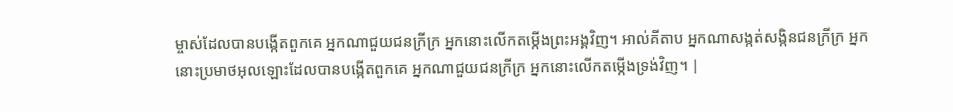ម្ចាស់ដែលបានបង្កើតពួកគេ អ្នកណាជួយជនក្រីក្រ អ្នកនោះលើកតម្កើងព្រះអង្គវិញ។ អាល់គីតាប អ្នកណាសង្កត់សង្កិនជនក្រីក្រ អ្នកនោះប្រមាថអុលឡោះដែលបានបង្កើតពួកគេ អ្នកណាជួយជនក្រីក្រ អ្នកនោះលើកតម្កើងទ្រង់វិញ។ |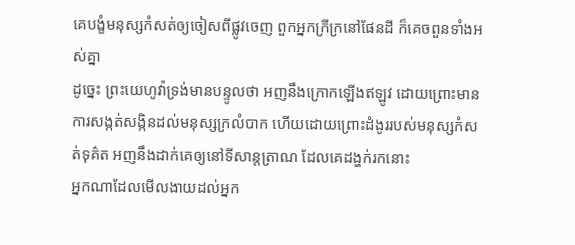គេបង្ខំមនុស្សកំសត់ឲ្យចៀសពីផ្លូវចេញ ពួកអ្នកក្រីក្រនៅផែនដី ក៏គេចពួនទាំងអស់គ្នា
ដូច្នេះ ព្រះយេហូវ៉ាទ្រង់មានបន្ទូលថា អញនឹងក្រោកឡើងឥឡូវ ដោយព្រោះមានការសង្កត់សង្កិនដល់មនុស្សក្រលំបាក ហើយដោយព្រោះដំងូររបស់មនុស្សកំសត់ទុគ៌ត អញនឹងដាក់គេឲ្យនៅទីសាន្តត្រាណ ដែលគេដង្ហក់រកនោះ
អ្នកណាដែលមើលងាយដល់អ្នក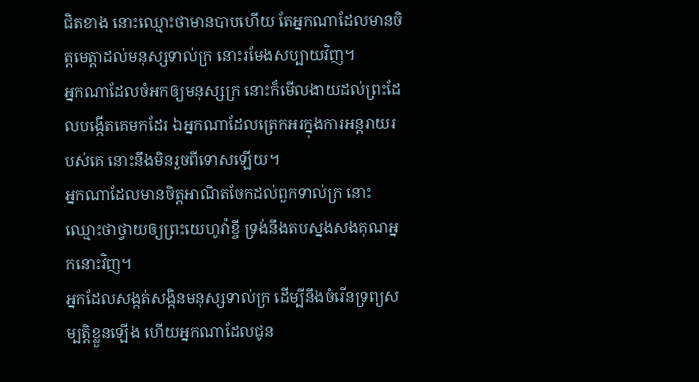ជិតខាង នោះឈ្មោះថាមានបាបហើយ តែអ្នកណាដែលមានចិត្តមេត្តាដល់មនុស្សទាល់ក្រ នោះរមែងសប្បាយវិញ។
អ្នកណាដែលចំអកឲ្យមនុស្សក្រ នោះក៏មើលងាយដល់ព្រះដែលបង្កើតគេមកដែរ ឯអ្នកណាដែលត្រេកអរក្នុងការអន្តរាយរបស់គេ នោះនឹងមិនរួចពីទោសឡើយ។
អ្នកណាដែលមានចិត្តអាណិតចែកដល់ពួកទាល់ក្រ នោះឈ្មោះថាថ្វាយឲ្យព្រះយេហូវ៉ាខ្ចី ទ្រង់នឹងតបស្នងសងគុណអ្នកនោះវិញ។
អ្នកដែលសង្កត់សង្កិនមនុស្សទាល់ក្រ ដើម្បីនឹងចំរើនទ្រព្យសម្បត្តិខ្លួនឡើង ហើយអ្នកណាដែលជូន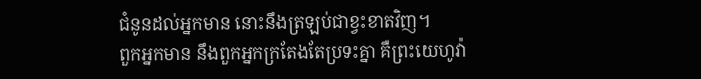ជំនូនដល់អ្នកមាន នោះនឹងត្រឡប់ជាខ្វះខាតវិញ។
ពួកអ្នកមាន នឹងពួកអ្នកក្រតែងតែប្រទះគ្នា គឺព្រះយេហូវ៉ា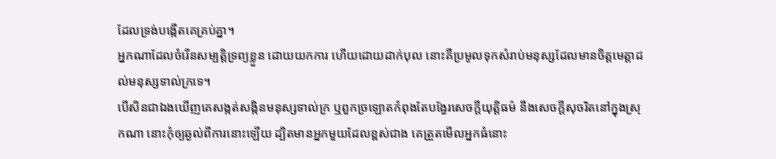ដែលទ្រង់បង្កើតគេគ្រប់គ្នា។
អ្នកណាដែលចំរើនសម្បត្តិទ្រព្យខ្លួន ដោយយកការ ហើយដោយដាក់បុល នោះគឺប្រមូលទុកសំរាប់មនុស្សដែលមានចិត្តមេត្តាដល់មនុស្សទាល់ក្រទេ។
បើសិនជាឯងឃើញគេសង្កត់សង្កិនមនុស្សទាល់ក្រ ឬពួកច្រឡោតកំពុងតែបង្វែរសេចក្ដីយុត្តិធម៌ នឹងសេចក្ដីសុចរិតនៅក្នុងស្រុកណា នោះកុំឲ្យឆ្ងល់ពីការនោះឡើយ ដ្បិតមានអ្នកមួយដែលខ្ពស់ជាង គេត្រួតមើលអ្នកធំនោះ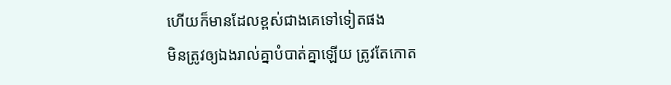ហើយក៏មានដែលខ្ពស់ជាងគេទៅទៀតផង
មិនត្រូវឲ្យឯងរាល់គ្នាបំបាត់គ្នាឡើយ ត្រូវតែកោត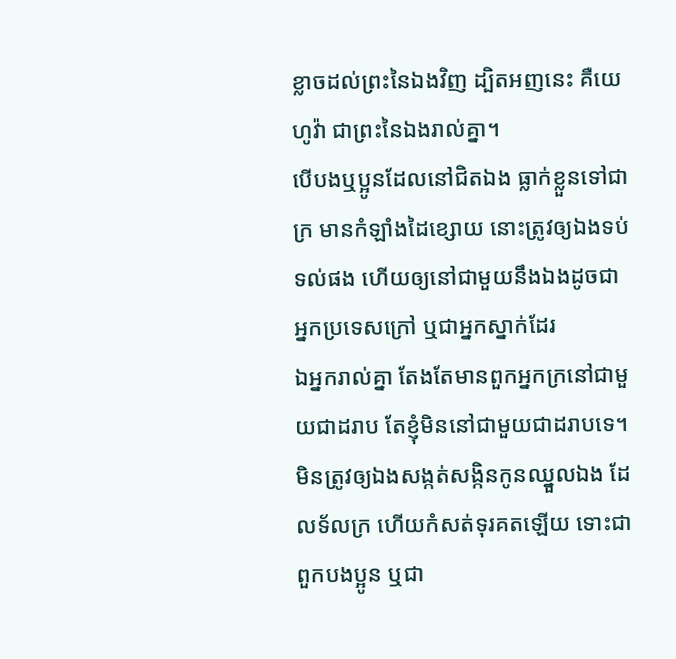ខ្លាចដល់ព្រះនៃឯងវិញ ដ្បិតអញនេះ គឺយេហូវ៉ា ជាព្រះនៃឯងរាល់គ្នា។
បើបងឬប្អូនដែលនៅជិតឯង ធ្លាក់ខ្លួនទៅជាក្រ មានកំឡាំងដៃខ្សោយ នោះត្រូវឲ្យឯងទប់ទល់ផង ហើយឲ្យនៅជាមួយនឹងឯងដូចជាអ្នកប្រទេសក្រៅ ឬជាអ្នកស្នាក់ដែរ
ឯអ្នករាល់គ្នា តែងតែមានពួកអ្នកក្រនៅជាមួយជាដរាប តែខ្ញុំមិននៅជាមួយជាដរាបទេ។
មិនត្រូវឲ្យឯងសង្កត់សង្កិនកូនឈ្នួលឯង ដែលទ័លក្រ ហើយកំសត់ទុរគតឡើយ ទោះជាពួកបងប្អូន ឬជា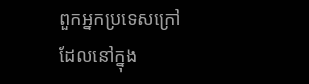ពួកអ្នកប្រទេសក្រៅ ដែលនៅក្នុង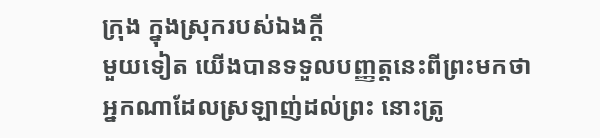ក្រុង ក្នុងស្រុករបស់ឯងក្តី
មួយទៀត យើងបានទទួលបញ្ញត្តនេះពីព្រះមកថា អ្នកណាដែលស្រឡាញ់ដល់ព្រះ នោះត្រូ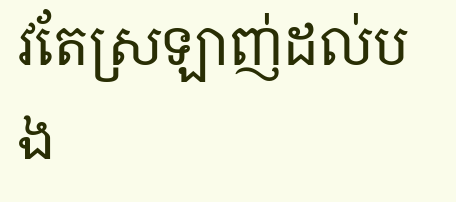វតែស្រឡាញ់ដល់បង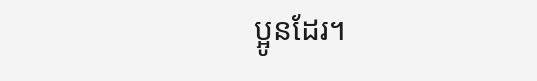ប្អូនដែរ។